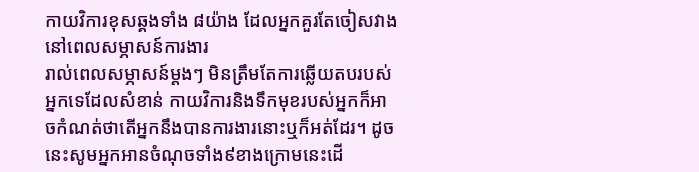កាយវិការខុសឆ្គងទាំង ៨យ៉ាង ដែលអ្នកគួរតែចៀសវាងនៅពេលសម្ភាសន៍ការងារ
រាល់ពេលសម្ភាសន៍ម្ដងៗ មិនត្រឹមតែការឆ្លើយតបរបស់អ្នកទេដែលសំខាន់ កាយវិការនិងទឹកមុខរបស់អ្នកក៏អាចកំណត់ថាតើអ្នកនឹងបានការងារនោះឬក៏អត់ដែរ។ ដូចនេះសូមអ្នកអានចំណុចទាំង៩ខាងក្រោមនេះដើ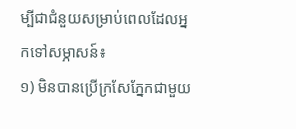ម្បីជាជំនួយសម្រាប់ពេលដែលអ្នកទៅសម្ភាសន៍៖
១) មិនបានប្រើក្រសែភ្នែកជាមួយ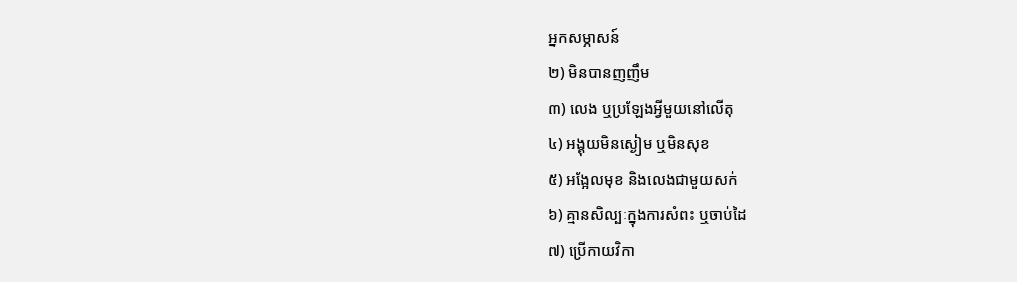អ្នកសម្ភាសន៍
២) មិនបានញញឹម
៣) លេង ឬប្រឡែងអ្វីមួយនៅលើតុ
៤) អង្គុយមិនស្ងៀម ឬមិនសុខ
៥) អង្អែលមុខ និងលេងជាមួយសក់
៦) គ្មានសិល្បៈក្នុងការសំពះ ឬចាប់ដៃ
៧) ប្រើកាយវិកា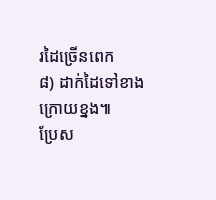រដៃច្រើនពេក
៨) ដាក់ដៃទៅខាងក្រោយខ្នង៕
ប្រែស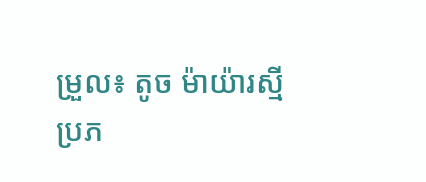ម្រួល៖ តូច ម៉ាយ៉ារស្មី
ប្រភ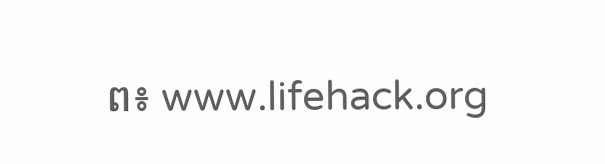ព៖ www.lifehack.org